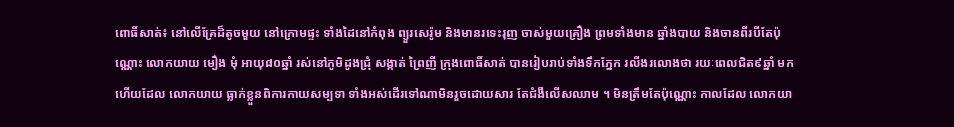ពោធិ៍សាត់៖ នៅលើគ្រែដ៏តូចមួយ នៅក្រោមផ្ទះ ទាំងដៃនៅកំពុង ព្យួរសេរ៉ូម និងមានរទេះរុញ ចាស់មួយគ្រឿង ព្រមទាំងមាន ឆ្នាំងបាយ និងចានពីរបីតែប៉ុណ្ណោះ លោកយាយ មឿង មុំ អាយុ៨០ឆ្នាំ រស់នៅភូមិដូងជ្រុំ សង្កាត់ ព្រៃញី ក្រុងពោធិ៍សាត់ បានរៀបរាប់ទាំងទឹកភ្នែក រលីងរលោងថា រយៈពេលជិត៩ឆ្នាំ មកហើយដែល លោកយាយ ធ្លាក់ខ្លួនពិការកាយសម្បទា ទាំងអស់ដើរទៅណាមិនរួចដោយសារ តែជំងឺលើសឈាម ។ មិនត្រឹមតែប៉ុណ្ណោះ កាលដែល លោកយា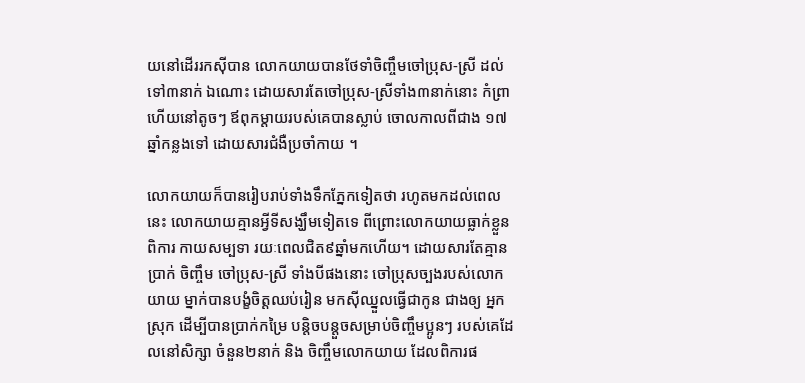យនៅដើររកស៊ីបាន លោកយាយបានថែទាំចិញ្ចឹមចៅប្រុស-ស្រី ដល់ទៅ៣នាក់ ឯណោះ ដោយសារតែចៅប្រុស-ស្រីទាំង៣នាក់នោះ កំព្រាហើយនៅតូចៗ ឪពុកម្តាយរបស់គេបានស្លាប់ ចោលកាលពីជាង ១៧ឆ្នាំកន្លងទៅ ដោយសារជំងឺប្រចាំកាយ ។

លោកយាយក៏បានរៀបរាប់ទាំងទឹកភ្នែកទៀតថា រហូតមកដល់ពេលនេះ លោកយាយគ្មានអ្វីទីសង្ឃឹមទៀតទេ ពីព្រោះលោកយាយធ្លាក់ខ្លួនពិការ កាយសម្បទា រយៈពេលជិត៩ឆ្នាំមកហើយ។ ដោយសារតែគ្មានប្រាក់ ចិញ្ចឹម ចៅប្រុស-ស្រី ទាំងបីផងនោះ ចៅប្រុសច្បងរបស់លោកយាយ ម្នាក់បានបង្ខំចិត្តឈប់រៀន មកស៊ីឈ្នួលធ្វើជាកូន ជាងឲ្យ អ្នកស្រុក ដើម្បីបានប្រាក់កម្រៃ បន្តិចបន្តួចសម្រាប់ចិញ្ចឹមប្អូនៗ របស់គេដែលនៅសិក្សា ចំនួន២នាក់ និង ចិញ្ចឹមលោកយាយ ដែលពិការផ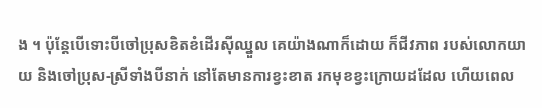ង ។ ប៉ុន្តែបើទោះបីចៅប្រុសខិតខំដើរស៊ីឈ្នួល គេយ៉ាងណាក៏ដោយ ក៏ជីវភាព របស់លោកយាយ និងចៅប្រុស-ស្រីទាំងបីនាក់ នៅតែមានការខ្វះខាត រកមុខខ្វះក្រោយដដែល ហើយពេល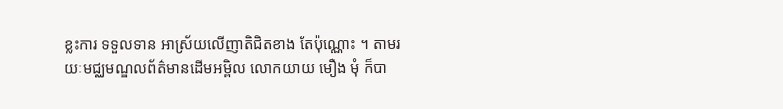ខ្លះការ ទទួលទាន អាស្រ័យលើញាតិជិតខាង តែប៉ុណ្ណោះ ។ តាមរយៈមជ្ឈមណ្ឌលព័ត៌មានដើមអម្ពិល លោកយាយ មឿង មុំ ក៏បា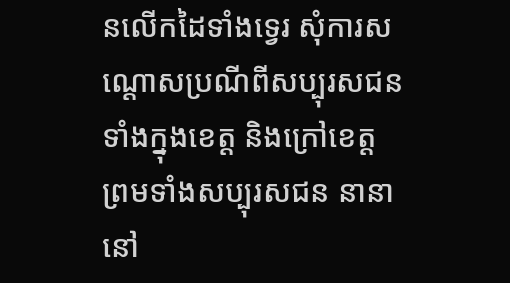នលើកដៃទាំងទ្វេរ សុំការសណ្តោសប្រណីពីសប្បុរសជនទាំងក្នុងខេត្ត និងក្រៅខេត្ត ព្រមទាំងសប្បុរសជន នានានៅ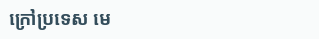ក្រៅប្រទេស មេ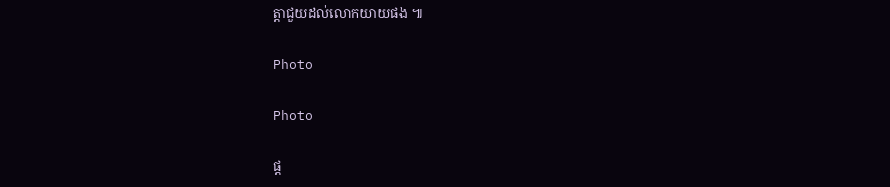ត្តាជួយដល់លោកយាយផង ៕

Photo

Photo

ផ្ត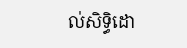ល់សិទ្ធិដោ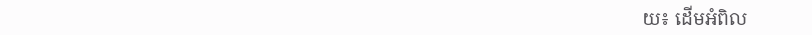យ៖ ដើមអំពិល